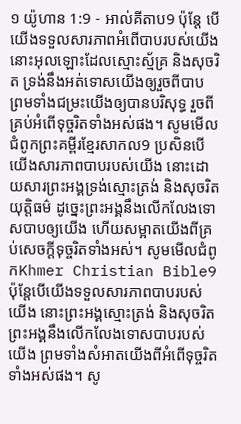១ យ៉ូហាន 1:9 - អាល់គីតាប9 ប៉ុន្ដែ បើយើងទទួលសារភាពអំពើបាបរបស់យើង នោះអុលឡោះដែលស្មោះស្ម័គ្រ និងសុចរិត ទ្រង់នឹងអត់ទោសយើងឲ្យរួចពីបាប ព្រមទាំងជម្រះយើងឲ្យបានបរិសុទ្ធ រួចពីគ្រប់អំពើទុច្ចរិតទាំងអស់ផង។ សូមមើលជំពូកព្រះគម្ពីរខ្មែរសាកល9 ប្រសិនបើយើងសារភាពបាបរបស់យើង នោះដោយសារព្រះអង្គទ្រង់ស្មោះត្រង់ និងសុចរិតយុត្តិធម៌ ដូច្នេះព្រះអង្គនឹងលើកលែងទោសបាបឲ្យយើង ហើយសម្អាតយើងពីគ្រប់សេចក្ដីទុច្ចរិតទាំងអស់។ សូមមើលជំពូកKhmer Christian Bible9 ប៉ុន្ដែបើយើងទទួលសារភាពបាបរបស់យើង នោះព្រះអង្គស្មោះត្រង់ និងសុចរិត ព្រះអង្គនឹងលើកលែងទោសបាបរបស់យើង ព្រមទាំងសំអាតយើងពីអំពើទុច្ចរិតទាំងអស់ផង។ សូ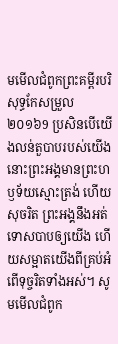មមើលជំពូកព្រះគម្ពីរបរិសុទ្ធកែសម្រួល ២០១៦9 ប្រសិនបើយើងលន់តួបាបរបស់យើង នោះព្រះអង្គមានព្រះហឫទ័យស្មោះត្រង់ ហើយសុចរិត ព្រះអង្គនឹងអត់ទោសបាបឲ្យយើង ហើយសម្អាតយើងពីគ្រប់អំពើទុច្ចរិតទាំងអស់។ សូមមើលជំពូក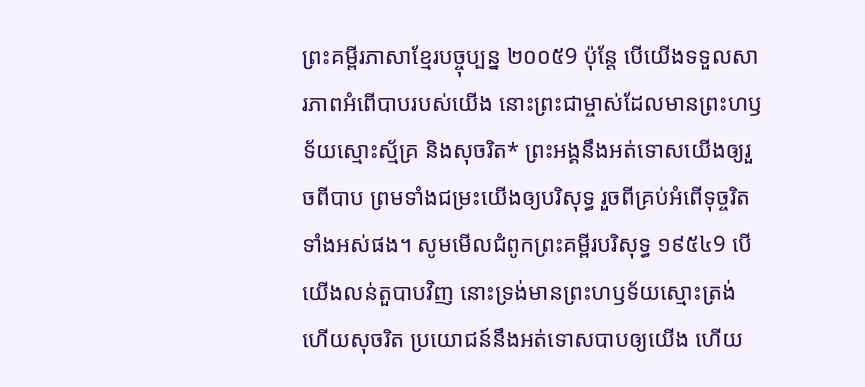ព្រះគម្ពីរភាសាខ្មែរបច្ចុប្បន្ន ២០០៥9 ប៉ុន្តែ បើយើងទទួលសារភាពអំពើបាបរបស់យើង នោះព្រះជាម្ចាស់ដែលមានព្រះហឫទ័យស្មោះស្ម័គ្រ និងសុចរិត* ព្រះអង្គនឹងអត់ទោសយើងឲ្យរួចពីបាប ព្រមទាំងជម្រះយើងឲ្យបរិសុទ្ធ រួចពីគ្រប់អំពើទុច្ចរិតទាំងអស់ផង។ សូមមើលជំពូកព្រះគម្ពីរបរិសុទ្ធ ១៩៥៤9 បើយើងលន់តួបាបវិញ នោះទ្រង់មានព្រះហឫទ័យស្មោះត្រង់ ហើយសុចរិត ប្រយោជន៍នឹងអត់ទោសបាបឲ្យយើង ហើយ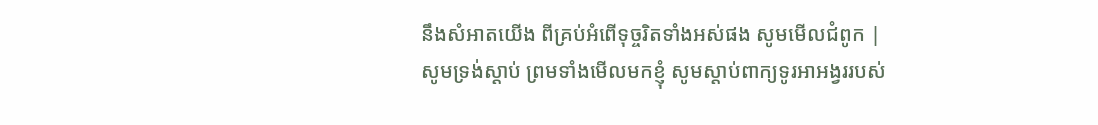នឹងសំអាតយើង ពីគ្រប់អំពើទុច្ចរិតទាំងអស់ផង សូមមើលជំពូក |
សូមទ្រង់ស្ដាប់ ព្រមទាំងមើលមកខ្ញុំ សូមស្តាប់ពាក្យទូរអាអង្វររបស់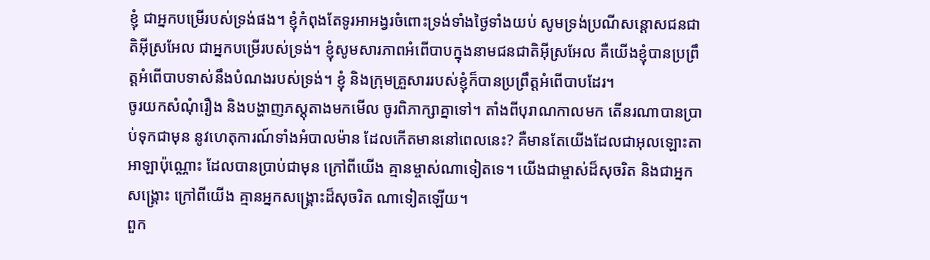ខ្ញុំ ជាអ្នកបម្រើរបស់ទ្រង់ផង។ ខ្ញុំកំពុងតែទូរអាអង្វរចំពោះទ្រង់ទាំងថ្ងៃទាំងយប់ សូមទ្រង់ប្រណីសន្ដោសជនជាតិអ៊ីស្រអែល ជាអ្នកបម្រើរបស់ទ្រង់។ ខ្ញុំសូមសារភាពអំពើបាបក្នុងនាមជនជាតិអ៊ីស្រអែល គឺយើងខ្ញុំបានប្រព្រឹត្តអំពើបាបទាស់នឹងបំណងរបស់ទ្រង់។ ខ្ញុំ និងក្រុមគ្រួសាររបស់ខ្ញុំក៏បានប្រព្រឹត្តអំពើបាបដែរ។
ចូរយកសំណុំរឿង និងបង្ហាញភស្តុតាងមកមើល ចូរពិភាក្សាគ្នាទៅ។ តាំងពីបុរាណកាលមក តើនរណាបានប្រាប់ទុកជាមុន នូវហេតុការណ៍ទាំងអំបាលម៉ាន ដែលកើតមាននៅពេលនេះ? គឺមានតែយើងដែលជាអុលឡោះតាអាឡាប៉ុណ្ណោះ ដែលបានប្រាប់ជាមុន ក្រៅពីយើង គ្មានម្ចាស់ណាទៀតទេ។ យើងជាម្ចាស់ដ៏សុចរិត និងជាអ្នកសង្គ្រោះ ក្រៅពីយើង គ្មានអ្នកសង្គ្រោះដ៏សុចរិត ណាទៀតឡើយ។
ពួក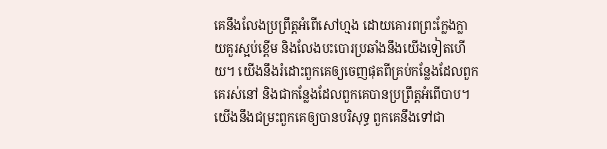គេនឹងលែងប្រព្រឹត្តអំពើសៅហ្មង ដោយគោរពព្រះក្លែងក្លាយគួរស្អប់ខ្ពើម និងលែងបះបោរប្រឆាំងនឹងយើងទៀតហើយ។ យើងនឹងរំដោះពួកគេឲ្យចេញផុតពីគ្រប់កន្លែងដែលពួកគេរស់នៅ និងជាកន្លែងដែលពួកគេបានប្រព្រឹត្តអំពើបាប។ យើងនឹងជម្រះពួកគេឲ្យបានបរិសុទ្ធ ពួកគេនឹងទៅជា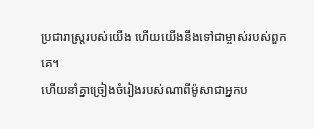ប្រជារាស្ត្ររបស់យើង ហើយយើងនឹងទៅជាម្ចាស់របស់ពួកគេ។
ហើយនាំគ្នាច្រៀងចំរៀងរបស់ណាពីម៉ូសាជាអ្នកប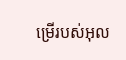ម្រើរបស់អុល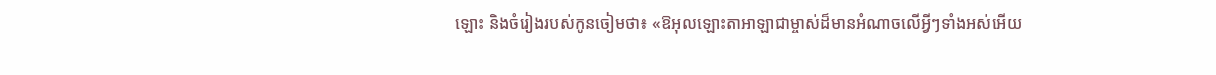ឡោះ និងចំរៀងរបស់កូនចៀមថា៖ «ឱអុលឡោះតាអាឡាជាម្ចាស់ដ៏មានអំណាចលើអ្វីៗទាំងអស់អើយ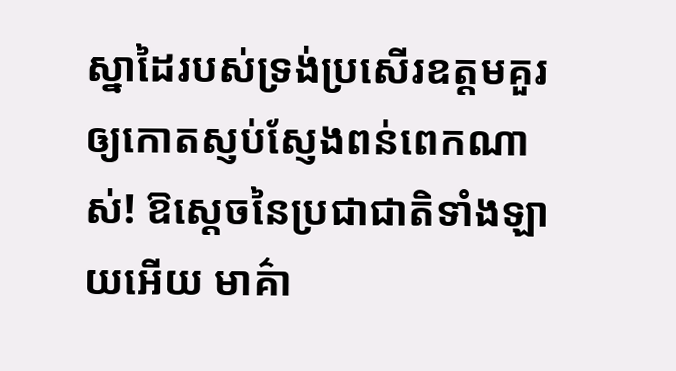ស្នាដៃរបស់ទ្រង់ប្រសើរឧត្ដមគួរឲ្យកោតស្ញប់ស្ញែងពន់ពេកណាស់! ឱស្តេចនៃប្រជាជាតិទាំងឡាយអើយ មាគ៌ា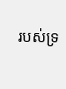របស់ទ្រ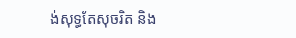ង់សុទ្ធតែសុចរិត និង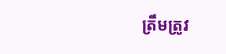ត្រឹមត្រូវ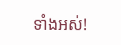ទាំងអស់!